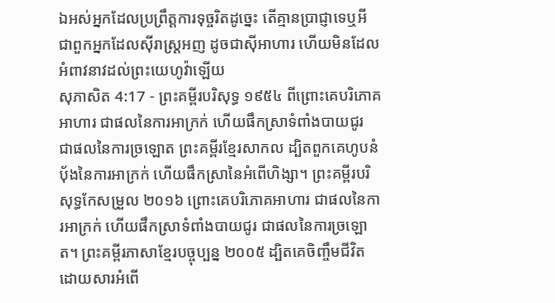ឯអស់អ្នកដែលប្រព្រឹត្តការទុច្ចរិតដូច្នេះ តើគ្មានប្រាជ្ញាទេឬអី ជាពួកអ្នកដែលស៊ីរាស្ត្រអញ ដូចជាស៊ីអាហារ ហើយមិនដែលអំពាវនាវដល់ព្រះយេហូវ៉ាឡើយ
សុភាសិត 4:17 - ព្រះគម្ពីរបរិសុទ្ធ ១៩៥៤ ពីព្រោះគេបរិភោគអាហារ ជាផលនៃការអាក្រក់ ហើយផឹកស្រាទំពាំងបាយជូរ ជាផលនៃការច្រឡោត ព្រះគម្ពីរខ្មែរសាកល ដ្បិតពួកគេហូបនំប៉័ងនៃការអាក្រក់ ហើយផឹកស្រានៃអំពើហិង្សា។ ព្រះគម្ពីរបរិសុទ្ធកែសម្រួល ២០១៦ ព្រោះគេបរិភោគអាហារ ជាផលនៃការអាក្រក់ ហើយផឹកស្រាទំពាំងបាយជូរ ជាផលនៃការច្រឡោត។ ព្រះគម្ពីរភាសាខ្មែរបច្ចុប្បន្ន ២០០៥ ដ្បិតគេចិញ្ចឹមជីវិតដោយសារអំពើ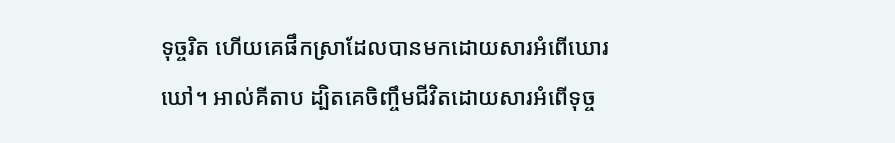ទុច្ចរិត ហើយគេផឹកស្រាដែលបានមកដោយសារអំពើឃោរឃៅ។ អាល់គីតាប ដ្បិតគេចិញ្ចឹមជីវិតដោយសារអំពើទុច្ច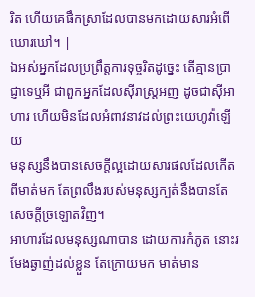រិត ហើយគេផឹកស្រាដែលបានមកដោយសារអំពើឃោរឃៅ។ |
ឯអស់អ្នកដែលប្រព្រឹត្តការទុច្ចរិតដូច្នេះ តើគ្មានប្រាជ្ញាទេឬអី ជាពួកអ្នកដែលស៊ីរាស្ត្រអញ ដូចជាស៊ីអាហារ ហើយមិនដែលអំពាវនាវដល់ព្រះយេហូវ៉ាឡើយ
មនុស្សនឹងបានសេចក្ដីល្អដោយសារផលដែលកើតពីមាត់មក តែព្រលឹងរបស់មនុស្សក្បត់នឹងបានតែសេចក្ដីច្រឡោតវិញ។
អាហារដែលមនុស្សណាបាន ដោយការកំភូត នោះរមែងឆ្ងាញ់ដល់ខ្លួន តែក្រោយមក មាត់មាន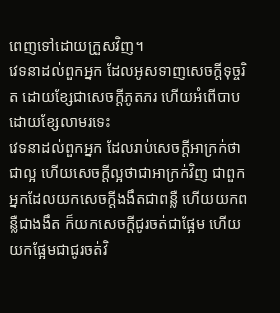ពេញទៅដោយក្រួសវិញ។
វេទនាដល់ពួកអ្នក ដែលអូសទាញសេចក្ដីទុច្ចរិត ដោយខ្សែជាសេចក្ដីភូតភរ ហើយអំពើបាប ដោយខ្សែលាមរទេះ
វេទនាដល់ពួកអ្នក ដែលរាប់សេចក្ដីអាក្រក់ថាជាល្អ ហើយសេចក្ដីល្អថាជាអាក្រក់វិញ ជាពួកអ្នកដែលយកសេចក្ដីងងឹតជាពន្លឺ ហើយយកពន្លឺជាងងឹត ក៏យកសេចក្ដីជូរចត់ជាផ្អែម ហើយយកផ្អែមជាជូរចត់វិ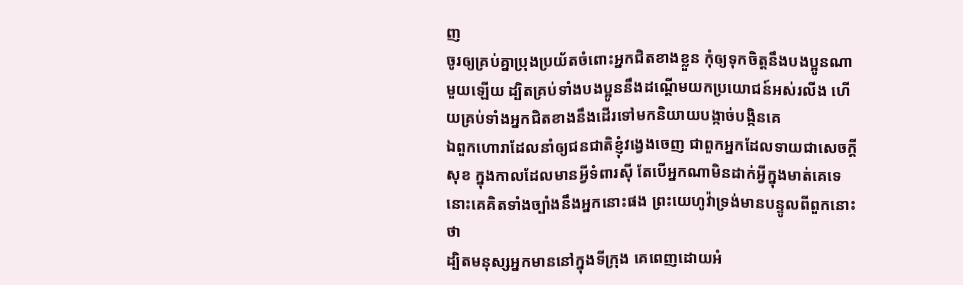ញ
ចូរឲ្យគ្រប់គ្នាប្រុងប្រយ័តចំពោះអ្នកជិតខាងខ្លួន កុំឲ្យទុកចិត្តនឹងបងប្អូនណាមួយឡើយ ដ្បិតគ្រប់ទាំងបងប្អូននឹងដណ្តើមយកប្រយោជន៍អស់រលីង ហើយគ្រប់ទាំងអ្នកជិតខាងនឹងដើរទៅមកនិយាយបង្កាច់បង្កិនគេ
ឯពួកហោរាដែលនាំឲ្យជនជាតិខ្ញុំវង្វេងចេញ ជាពួកអ្នកដែលទាយជាសេចក្ដីសុខ ក្នុងកាលដែលមានអ្វីទំពារស៊ី តែបើអ្នកណាមិនដាក់អ្វីក្នុងមាត់គេទេ នោះគេគិតទាំងច្បាំងនឹងអ្នកនោះផង ព្រះយេហូវ៉ាទ្រង់មានបន្ទូលពីពួកនោះថា
ដ្បិតមនុស្សអ្នកមាននៅក្នុងទីក្រុង គេពេញដោយអំ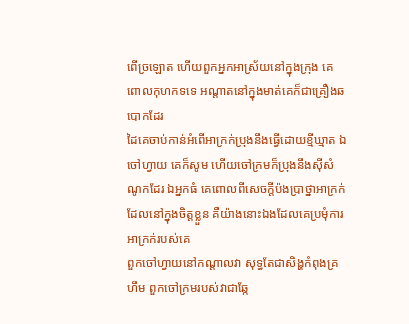ពើច្រឡោត ហើយពួកអ្នកអាស្រ័យនៅក្នុងក្រុង គេពោលកុហកទទេ អណ្តាតនៅក្នុងមាត់គេក៏ជាគ្រឿងឆបោកដែរ
ដៃគេចាប់កាន់អំពើអាក្រក់ប្រុងនឹងធ្វើដោយខ្មីឃ្មាត ឯចៅហ្វាយ គេក៏សូម ហើយចៅក្រមក៏ប្រុងនឹងស៊ីសំណូកដែរ ឯអ្នកធំ គេពោលពីសេចក្ដីប៉ងប្រាថ្នាអាក្រក់ ដែលនៅក្នុងចិត្តខ្លួន គឺយ៉ាងនោះឯងដែលគេប្រមុំការអាក្រក់របស់គេ
ពួកចៅហ្វាយនៅកណ្តាលវា សុទ្ធតែជាសិង្ហកំពុងគ្រហឹម ពួកចៅក្រមរបស់វាជាឆ្កែ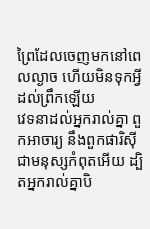ព្រៃដែលចេញមកនៅពេលល្ងាច ហើយមិនទុកអ្វីដល់ព្រឹកឡើយ
វេទនាដល់អ្នករាល់គ្នា ពួកអាចារ្យ នឹងពួកផារិស៊ី ជាមនុស្សកំពុតអើយ ដ្បិតអ្នករាល់គ្នាបិ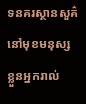ទនគរស្ថានសួគ៌នៅមុខមនុស្ស ខ្លួនអ្នករាល់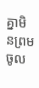គ្នាមិនព្រមចូល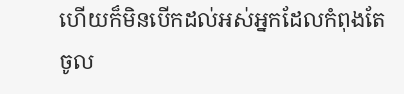ហើយក៏មិនបើកដល់អស់អ្នកដែលកំពុងតែចូល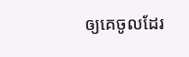ឲ្យគេចូលដែរ